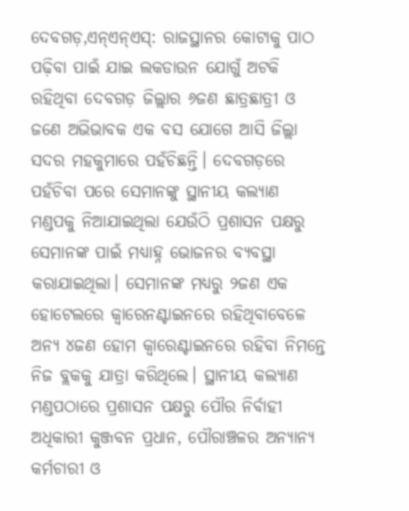ଦେବଗଡ଼,ଏନ୍ଏନ୍ଏସ୍: ରାଜସ୍ଥାନର କୋଟାକୁ ପାଠ ପଢ଼ିବା ପାଇଁ ଯାଇ ଲକଡାଉନ ଯୋଗୁଁ ଅଟକି ରହିଥିବା ଦେବଗଡ଼ ଜିଲ୍ଲାର ୬ଜଣ ଛାତ୍ରଛାତ୍ରୀ ଓ ଜଣେ ଅଭିଭାବକ ଏକ ବସ ଯୋଗେ ଆସି ଜିଲ୍ଲା ସଦର ମହକୁମାରେ ପହଁଚିଛନ୍ତି। ଦେବଗଡ଼ରେ ପହଁଚିବା ପରେ ସେମାନଙ୍କୁ ସ୍ଥାନୀୟ କଲ୍ୟାଣ ମଣ୍ଡପକୁ ନିଆଯାଇଥିଲା ଯେଉଁଠି ପ୍ରଶାସନ ପକ୍ଷରୁ ସେମାନଙ୍କ ପାଇଁ ମଧ୍ୟାହ୍ନ ଭୋଜନର ବ୍ୟବସ୍ଥା କରାଯାଇଥିଲା। ସେମାନଙ୍କ ମଧ୍ୟରୁ ୨ଜଣ ଏକ ହୋଟେଲରେ କ୍ୱାରେନଣ୍ଟାଇନରେ ରହିଥିବାବେଳେ ଅନ୍ୟ ୪ଜଣ ହୋମ କ୍ୱାରେଣ୍ଟାଇନରେ ରହିବା ନିମନ୍ତେ ନିଜ ବ୍ଲକକୁ ଯାତ୍ରା କରିଥିଲେ। ସ୍ଥାନୀୟ କଲ୍ୟାଣ ମଣ୍ଡପଠାରେ ପ୍ରଶାସନ ପକ୍ଷରୁ ପୌର ନିର୍ବାହୀ ଅଧିକାରୀ କୁଞ୍ଜବନ ପ୍ରଧାନ, ପୌରାଞ୍ଚଳର ଅନ୍ୟାନ୍ୟ କର୍ମଚାରୀ ଓ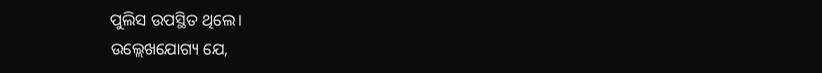ପୁଲିସ ଉପସ୍ଥିତ ଥିଲେ।
ଉଲ୍ଲେଖଯୋଗ୍ୟ ଯେ,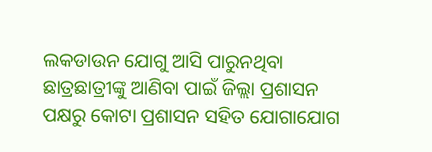ଲକଡାଉନ ଯୋଗୁ ଆସି ପାରୁନଥିବା ଛାତ୍ରଛାତ୍ରୀଙ୍କୁ ଆଣିବା ପାଇଁ ଜିଲ୍ଲା ପ୍ରଶାସନ ପକ୍ଷରୁ କୋଟା ପ୍ରଶାସନ ସହିତ ଯୋଗାଯୋଗ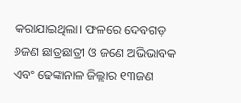କରାଯାଇଥିଲା। ଫଳରେ ଦେବଗଡ଼ ୬ଜଣ ଛାତ୍ରଛାତ୍ରୀ ଓ ଜଣେ ଅଭିଭାବକ ଏବଂ ଢେଙ୍କାନାଳ ଜିଲ୍ଲାର ୧୩ଜଣ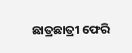ଛାତ୍ରଛାତ୍ରୀ ଫେରି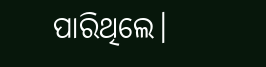ପାରିଥିଲେ।